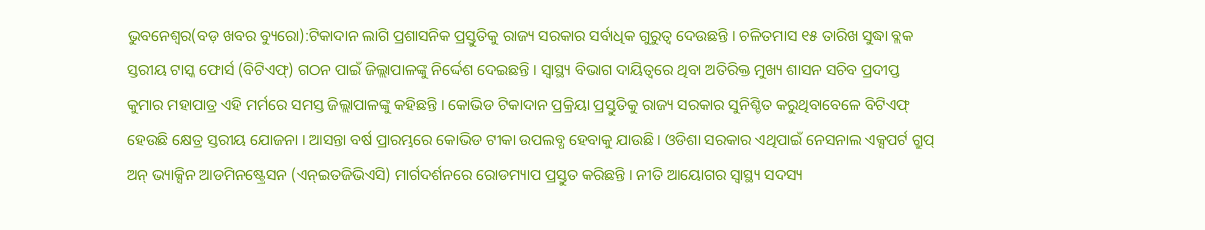ଭୁବନେଶ୍ୱର(ବଡ଼ ଖବର ବ୍ୟୁରୋ):ଟିକାଦାନ ଲାଗି ପ୍ରଶାସନିକ ପ୍ରସ୍ତୁତିକୁ ରାଜ୍ୟ ସରକାର ସର୍ବାଧିକ ଗୁରୁତ୍ୱ ଦେଉଛନ୍ତି । ଚଳିତମାସ ୧୫ ତାରିଖ ସୁଦ୍ଧା ବ୍ଲକ ସ୍ତରୀୟ ଟାସ୍କ ଫୋର୍ସ (ବିଟିଏଫ୍) ଗଠନ ପାଇଁ ଜିଲ୍ଲାପାଳଙ୍କୁ ନିର୍ଦ୍ଦେଶ ଦେଇଛନ୍ତି । ସ୍ୱାସ୍ଥ୍ୟ ବିଭାଗ ଦାୟିତ୍ୱରେ ଥିବା ଅତିରିକ୍ତ ମୁଖ୍ୟ ଶାସନ ସଚିବ ପ୍ରଦୀପ୍ତ କୁମାର ମହାପାତ୍ର ଏହି ମର୍ମରେ ସମସ୍ତ ଜିଲ୍ଲାପାଳଙ୍କୁ କହିଛନ୍ତି । କୋଭିଡ ଟିକାଦାନ ପ୍ରକ୍ରିୟା ପ୍ରସ୍ତୁତିକୁ ରାଜ୍ୟ ସରକାର ସୁନିଶ୍ଚିତ କରୁଥିବାବେଳେ ବିଟିଏଫ୍ ହେଉଛି କ୍ଷେତ୍ର ସ୍ତରୀୟ ଯୋଜନା । ଆସନ୍ତା ବର୍ଷ ପ୍ରାରମ୍ଭରେ କୋଭିଡ ଟୀକା ଉପଲବ୍ଧ ହେବାକୁ ଯାଉଛି । ଓଡିଶା ସରକାର ଏଥିପାଇଁ ନେସନାଲ ଏକ୍ସପର୍ଟ ଗ୍ରୁପ୍ ଅନ୍ ଭ୍ୟାକ୍ସିନ ଆଡମିନଷ୍ଟ୍ରେସନ (ଏନ୍ଇତଜିଭିଏସି) ମାର୍ଗଦର୍ଶନରେ ରୋଡମ୍ୟାପ ପ୍ରସ୍ତୁତ କରିଛନ୍ତି । ନୀତି ଆୟୋଗର ସ୍ୱାସ୍ଥ୍ୟ ସଦସ୍ୟ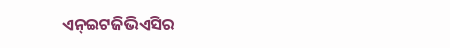ଏନ୍ଇଟଜିଭିଏସିର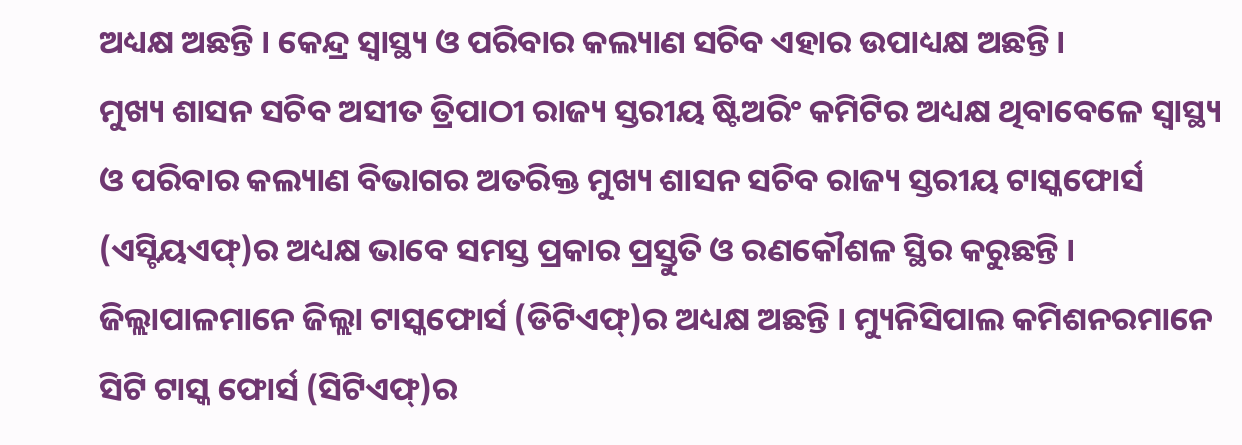ଅଧ୍ୟକ୍ଷ ଅଛନ୍ତି । କେନ୍ଦ୍ର ସ୍ୱାସ୍ଥ୍ୟ ଓ ପରିବାର କଲ୍ୟାଣ ସଚିବ ଏହାର ଉପାଧ୍ୟକ୍ଷ ଅଛନ୍ତି ।
ମୁଖ୍ୟ ଶାସନ ସଚିବ ଅସୀତ ତ୍ରିପାଠୀ ରାଜ୍ୟ ସ୍ତରୀୟ ଷ୍ଟିଅରିଂ କମିଟିର ଅଧ୍ୟକ୍ଷ ଥିବାବେଳେ ସ୍ୱାସ୍ଥ୍ୟ ଓ ପରିବାର କଲ୍ୟାଣ ବିଭାଗର ଅତରିକ୍ତ ମୁଖ୍ୟ ଶାସନ ସଚିବ ରାଜ୍ୟ ସ୍ତରୀୟ ଟାସ୍କଫୋର୍ସ (ଏସ୍ଟିୟଏଫ୍)ର ଅଧ୍ୟକ୍ଷ ଭାବେ ସମସ୍ତ ପ୍ରକାର ପ୍ରସ୍ତୁତି ଓ ରଣକୌଶଳ ସ୍ଥିର କରୁଛନ୍ତି । ଜିଲ୍ଲାପାଳମାନେ ଜିଲ୍ଲା ଟାସ୍କଫୋର୍ସ (ଡିଟିଏଫ୍)ର ଅଧ୍ୟକ୍ଷ ଅଛନ୍ତି । ମ୍ୟୁନିସିପାଲ କମିଶନରମାନେ ସିଟି ଟାସ୍କ ଫୋର୍ସ (ସିଟିଏଫ୍)ର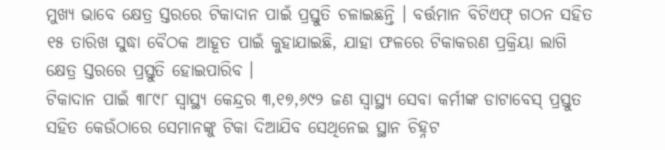ମୁଖ୍ୟ ଭାବେ କ୍ଷେତ୍ର ସ୍ତରରେ ଟିକାଦାନ ପାଇଁ ପ୍ରସ୍ତୁତି ଚଳାଇଛନ୍ତି । ବର୍ତ୍ତମାନ ବିଟିଏଫ୍ ଗଠନ ସହିତ ୧୫ ତାରିଖ ସୁଦ୍ଧା ବୈଠକ ଆହୂତ ପାଇଁ କୁହାଯାଇଛି, ଯାହା ଫଳରେ ଟିକାକରଣ ପ୍ରକ୍ରିୟା ଲାଗି କ୍ଷେତ୍ର ସ୍ତରରେ ପ୍ରସ୍ତୁତି ହୋଇପାରିବ ।
ଟିକାଦାନ ପାଇଁ ୩୮୯୮ ସ୍ୱାସ୍ଥ୍ୟ କେନ୍ଦ୍ରର ୩,୧୭,୬୯୨ ଜଣ ସ୍ୱାସ୍ଥ୍ୟ ସେବା କର୍ମୀଙ୍କ ଡାଟାବେସ୍ ପ୍ରସ୍ତୁତ ସହିତ କେଉଁଠାରେ ସେମାନଙ୍କୁ ଟିକା ଦିଆଯିବ ସେଥିନେଇ ସ୍ଥାନ ଚିହ୍ନଟ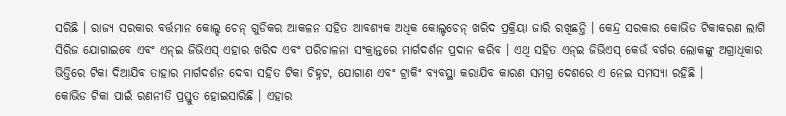ସରିଛି । ରାଜ୍ୟ ସରକାର ବର୍ତ୍ତମାନ କୋଲ୍ଡ ଚେନ୍ ଗୁଡିକର ଆକଳନ ସହିତ ଆବଶ୍ୟକ ଅଧିକ କୋଲ୍ଡଚେନ୍ ଖରିଦ ପ୍ରକ୍ରିୟା ଜାରି ରଖିଛନ୍ତି । କେନ୍ଦ୍ର ସରକାର କୋଭିଡ ଟିକାକରଣ ଲାଗି ସିରିଜ ଯୋଗାଇବେ ଏବଂ ଏନ୍ଇ ଜିଭିଏସ୍ ଏହାର ଖରିଦ ଏବଂ ପରିଚାଳନା ସଂକ୍ରାନ୍ତରେ ମାର୍ଗଦର୍ଶନ ପ୍ରଦାନ କରିବ । ଏଥି ସହିତ ଏନ୍ଇ ଜିଭିଏସ୍ କେଉଁ ବର୍ଗର ଲୋକଙ୍କୁ ଅଗ୍ରାଧିକାର ଭିତ୍ତିରେ ଟିକା ଦିଆଯିବ ତାହାର ମାର୍ଗଦର୍ଶନ ଦେବା ସହିତ ଟିକା ଚିହ୍ନଟ, ଯୋଗାଣ ଏବଂ ଟ୍ରାକିଂ ବ୍ୟବସ୍ଥା କରାଯିବ କାରଣ ସମଗ୍ର ଦେଶରେ ଏ ନେଇ ସମସ୍ୟା ରହିଛି ।
କୋଭିଡ ଟିକା ପାଇଁ ରଣନୀତି ପ୍ରସ୍ତୁତ ହୋଇସାରିଛି । ଏହାର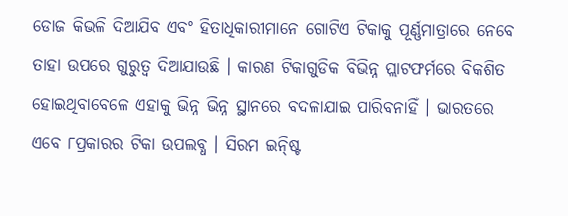ଡୋଜ କିଭଳି ଦିଆଯିବ ଏବଂ ହିତାଧିକାରୀମାନେ ଗୋଟିଏ ଟିକାକୁ ପୂର୍ଣ୍ଣମାତ୍ରାରେ ନେବେ ତାହା ଉପରେ ଗୁରୁତ୍ୱ ଦିଆଯାଉଛି । କାରଣ ଟିକାଗୁଡିକ ବିଭିନ୍ନ ପ୍ଲାଟଫର୍ମରେ ବିକଶିତ ହୋଇଥିବାବେଳେ ଏହାକୁ ଭିନ୍ନ ଭିନ୍ନ ସ୍ଥାନରେ ବଦଳାଯାଇ ପାରିବନାହିଁ । ଭାରତରେ ଏବେ ୮ପ୍ରକାରର ଟିକା ଉପଲବ୍ଧ । ସିରମ ଇନ୍ଷ୍ଟି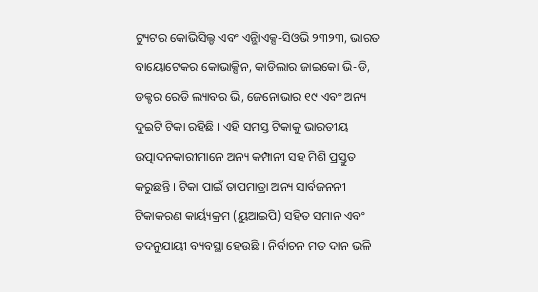ଟ୍ୟୁଟର କୋଭିସିଲ୍ଡ ଏବଂ ଏନ୍ଭିାଏକ୍ସ-ସିଓଭି ୨୩୨୩, ଭାରତ ବାୟୋଟେକର କୋଭାକ୍ସିନ, କାଡିଲାର ଜାଇକୋ ଭି-ଡି, ଡକ୍ଟର ରେଡି ଲ୍ୟାବର ଭି, ଜେନୋଭାର ୧୯ ଏବଂ ଅନ୍ୟ ଦୁଇଟି ଟିକା ରହିଛି । ଏହି ସମସ୍ତ ଟିକାକୁ ଭାରତୀୟ ଉତ୍ପାଦନକାରୀମାନେ ଅନ୍ୟ କମ୍ପାନୀ ସହ ମିଶି ପ୍ରସ୍ତୁତ କରୁଛନ୍ତି । ଟିକା ପାଇଁ ତାପମାତ୍ରା ଅନ୍ୟ ସାର୍ବଜନନୀ ଟିକାକରଣ କାର୍ୟ୍ୟକ୍ରମ (ୟୁଆଇପି) ସହିତ ସମାନ ଏବଂ ତଦନୁଯାୟୀ ବ୍ୟବସ୍ଥା ହେଉଛି । ନିର୍ବାଚନ ମତ ଦାନ ଭଳି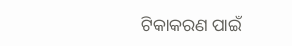ଟିକାକରଣ ପାଇଁ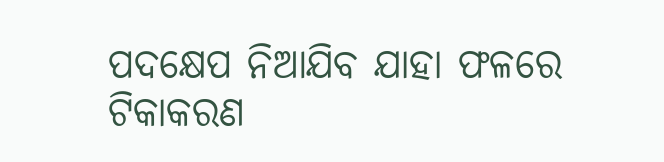ପଦକ୍ଷେପ ନିଆଯିବ ଯାହା ଫଳରେ ଟିକାକରଣ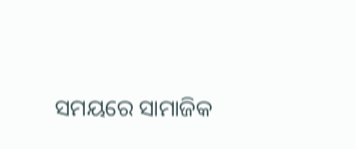ସମୟରେ ସାମାଜିକ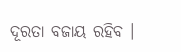ଦୂରତା ବଜାୟ ରହିବ ।